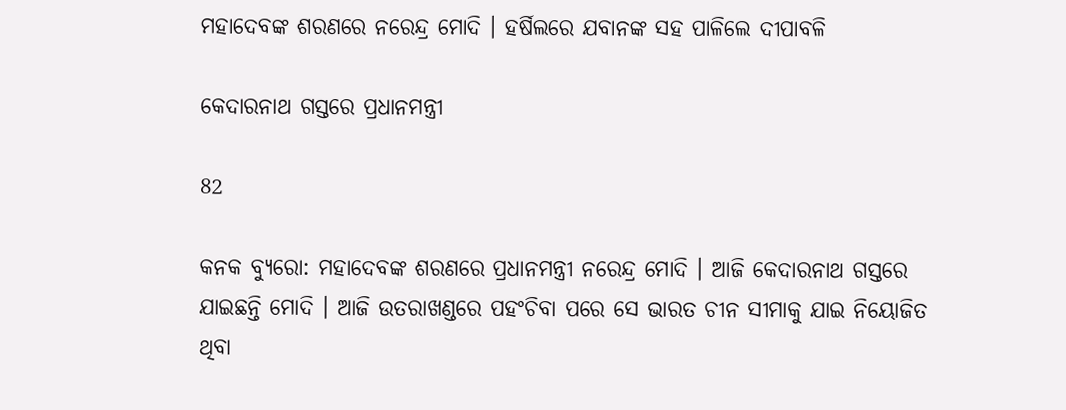ମହାଦେବଙ୍କ ଶରଣରେ ନରେନ୍ଦ୍ର ମୋଦି । ହର୍ଷିଲରେ ଯବାନଙ୍କ ସହ ପାଳିଲେ ଦୀପାବଳି

କେଦାରନାଥ ଗସ୍ତରେ ପ୍ରଧାନମନ୍ତ୍ରୀ

82

କନକ ବ୍ୟୁରୋ: ମହାଦେବଙ୍କ ଶରଣରେ ପ୍ରଧାନମନ୍ତ୍ରୀ ନରେନ୍ଦ୍ର ମୋଦି । ଆଜି କେଦାରନାଥ ଗସ୍ତରେ ଯାଇଛନ୍ତି ମୋଦି । ଆଜି ଉତରାଖଣ୍ଡରେ ପହଂଚିବା ପରେ ସେ ଭାରତ ଚୀନ ସୀମାକୁ ଯାଇ ନିୟୋଜିତ ଥିବା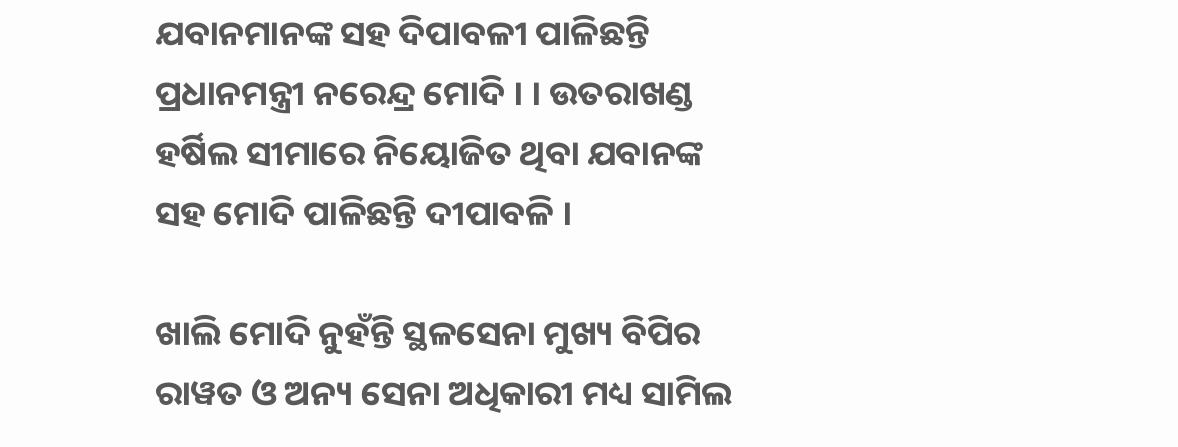ଯବାନମାନଙ୍କ ସହ ଦିପାବଳୀ ପାଳିଛନ୍ତି ପ୍ରଧାନମନ୍ତ୍ରୀ ନରେନ୍ଦ୍ର ମୋଦି । । ଉତରାଖଣ୍ଡ ହର୍ଷିଲ ସୀମାରେ ନିୟୋଜିତ ଥିବା ଯବାନଙ୍କ ସହ ମୋଦି ପାଳିଛନ୍ତି ଦୀପାବଳି ।

ଖାଲି ମୋଦି ନୁହଁନ୍ତି ସ୍ଥଳସେନା ମୁଖ୍ୟ ବିପିର ରାୱତ ଓ ଅନ୍ୟ ସେନା ଅଧିକାରୀ ମଧ୍ୟ ସାମିଲ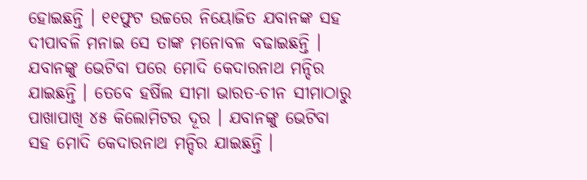ହୋଇଛନ୍ତି । ୧୧ଫୁଟ ଉଚ୍ଚରେ ନିୟୋଜିତ ଯବାନଙ୍କ ସହ ଦୀପାବଳି ମନାଇ ସେ ତାଙ୍କ ମନୋବଳ ବଢାଇଛନ୍ତି । ଯବାନଙ୍କୁ ଭେଟିବା ପରେ ମୋଦି କେଦାରନାଥ ମନ୍ଦିର ଯାଇଛନ୍ତି । ତେବେ ହର୍ଷିଲ ସୀମା ଭାରତ-ଚୀନ ସୀମାଠାରୁ ପାଖାପାଖି ୪୫ କିଲୋମିଟର ଦୂର । ଯବାନଙ୍କୁ ଭେଟିବା ସହ ମୋଦି କେଦାରନାଥ ମନ୍ଦିର ଯାଇଛନ୍ତି ।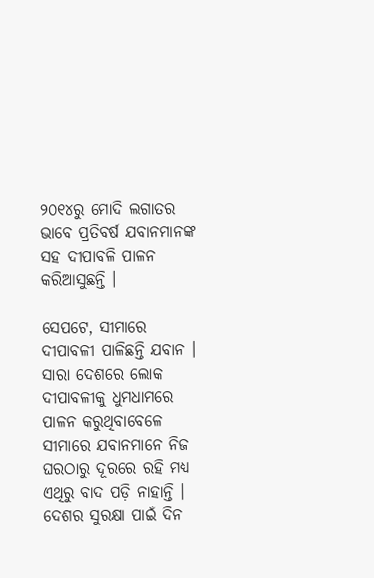୨୦୧୪ରୁ ମୋଦି ଲଗାତର ଭାବେ ପ୍ରତିବର୍ଷ ଯବାନମାନଙ୍କ ସହ ଦୀପାବଳି ପାଳନ କରିଆସୁଛନ୍ତି ।

ସେପଟେ, ସୀମାରେ ଦୀପାବଳୀ ପାଳିଛନ୍ତି ଯବାନ । ସାରା ଦେଶରେ ଲୋକ ଦୀପାବଳୀକୁ ଧୁମଧାମରେ ପାଳନ କରୁଥିବାବେଳେ ସୀମାରେ ଯବାନମାନେ ନିଜ ଘରଠାରୁ ଦୂରରେ ରହି ମଧ୍ୟ ଏଥିରୁ ବାଦ ପଡ଼ି ନାହାନ୍ତି । ଦେଶର ସୁରକ୍ଷା ପାଇଁ ଦିନ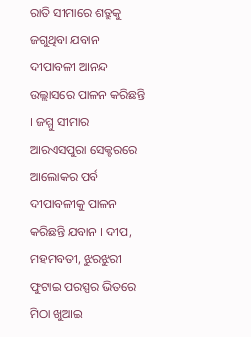ରାତି ସୀମାରେ ଶତ୍ରୁକୁ ଜଗୁଥିବା ଯବାନ ଦୀପାବଳୀ ଆନନ୍ଦ ଉଲ୍ଲାସରେ ପାଳନ କରିଛନ୍ତି । ଜମ୍ମୁ ସୀମାର ଆରଏସପୁରା ସେକ୍ଟରରେ ଆଲୋକର ପର୍ବ ଦୀପାବଳୀକୁ ପାଳନ କରିଛନ୍ତି ଯବାନ । ଦୀପ, ମହମବତୀ, ଝୁରଝୁରୀ ଫୁଟାଇ ପରସ୍ପର ଭିତରେ ମିଠା ଖୁଆଇ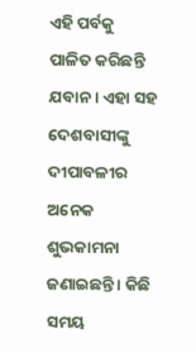ଏହି ପର୍ବକୁ ପାଳିତ କରିଛନ୍ତି ଯବାନ । ଏହା ସହ ଦେଶବାସୀଙ୍କୁ ଦୀପାବଳୀର ଅନେକ ଶୁଭକାମନା ଜଣାଇଛନ୍ତି । କିଛି ସମୟ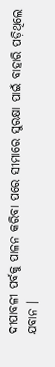ଦୀପାବଳୀ ପର୍ବକୁ ପାଳନ କରିବା ପରେ ସୀମାରେ ସୁରକ୍ଷା ପାଇଁ ବାହାରି ପଡ଼ିଥିଲେ ଯବାନ ।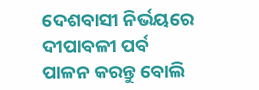ଦେଶବାସୀ ନିର୍ଭୟରେ ଦୀପାବଳୀ ପର୍ବ ପାଳନ କରନ୍ତୁ ବୋଲି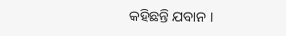କହିଛନ୍ତି ଯବାନ ।